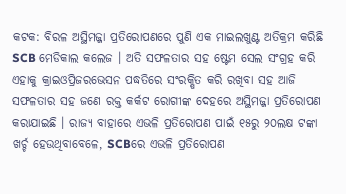କଟକ: ବିରଳ ଅସ୍ଥିମଜ୍ଜା ପ୍ରତିରୋପଣରେ ପୁଣି ଏକ ମାଇଲଖୁଣ୍ଟ ଅତିକ୍ରମ କରିଛି SCB ମେଡିକାଲ କଲେଜ । ଅତି ସଫଳତାର ସହ ଷ୍ଟେମ ସେଲ ସଂଗ୍ରହ କରି ଏହାକୁ କ୍ରାଇଓପ୍ରିଜରଭେସନ ପଦ୍ଧତିରେ ସଂରକ୍ଷିତ କରି ରଖିବା ସହ ଆଜି ସଫଳତାର ସହ ଜଣେ ରକ୍ତ କର୍କଟ ରୋଗୀଙ୍କ ଦେହରେ ଅସ୍ଥିମଜ୍ଜା ପ୍ରତିରୋପଣ କରାଯାଇଛି । ରାଜ୍ୟ ବାହାରେ ଏଭଳି ପ୍ରତିରୋପଣ ପାଇଁ ୧୫ରୁ ୨୦ଲକ୍ଷ ଟଙ୍କା ଖର୍ଚ୍ଚ ହେଉଥିବାବେଳେ, SCBରେ ଏଭଳି ପ୍ରତିରୋପଣ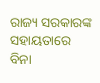ରାଜ୍ୟ ସରକାରଙ୍କ ସହାୟତାରେ ବିନା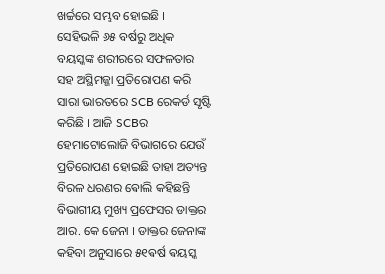ଖର୍ଚ୍ଚରେ ସମ୍ଭବ ହୋଇଛି ।
ସେହିଭଳି ୬୫ ବର୍ଷରୁ ଅଧିକ ବୟସ୍କଙ୍କ ଶରୀରରେ ସଫଳତାର ସହ ଅସ୍ଥିମଜ୍ଜା ପ୍ରତିରୋପଣ କରି ସାରା ଭାରତରେ SCB ରେକର୍ଡ ସୃଷ୍ଟି କରିଛି । ଆଜି SCBର ହେମାଟୋଲୋଜି ବିଭାଗରେ ଯେଉଁ ପ୍ରତିରୋପଣ ହୋଇଛି ତାହା ଅତ୍ୟନ୍ତ ବିରଳ ଧରଣର ଵୋଲି କହିଛନ୍ତି ବିଭାଗୀୟ ମୁଖ୍ୟ ପ୍ରଫେସର ଡାକ୍ତର ଆର. କେ ଜେନା । ଡାକ୍ତର ଜେନାଙ୍କ କହିବା ଅନୁସାରେ ୫୧ଵର୍ଷ ଵୟସ୍କ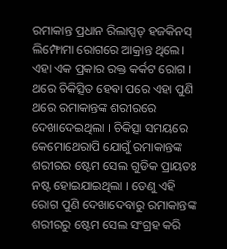ରମାକାନ୍ତ ପ୍ରଧାନ ରିଲାପ୍ସଡ୍ ହଜକିନସ୍ ଲିମ୍ଫୋମା ରୋଗରେ ଆକ୍ରାନ୍ତ ଥିଲେ। ଏହା ଏକ ପ୍ରକାର ରକ୍ତ କର୍କଟ ରୋଗ ।
ଥରେ ଚିକିତ୍ସିତ ହେଵା ପରେ ଏହା ପୁଣି ଥରେ ରମାକାନ୍ତଙ୍କ ଶରୀରରେ ଦେଖାଦେଇଥିଲା । ଚିକିତ୍ସା ସମୟରେ କେମୋଥେରାପି ଯୋଗୁଁ ରମାକାନ୍ତଙ୍କ ଶରୀରର ଷ୍ଟେମ ସେଲ ଗୁଡିକ ପ୍ରାୟତଃ ନଷ୍ଟ ହୋଇଯାଇଥିଲା । ତେଣୁ ଏହି ରୋଗ ପୁଣି ଦେଖାଦେବାରୁ ରମାକାନ୍ତଙ୍କ ଶରୀରରୁ ଷ୍ଟେମ ସେଲ ସଂଗ୍ରହ କରି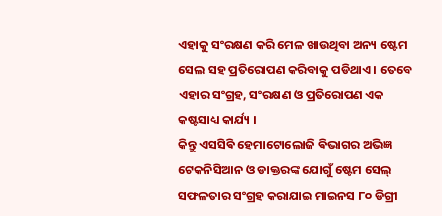ଏହାକୁ ସଂରକ୍ଷଣ କରି ମେଳ ଖାଉଥିବା ଅନ୍ୟ ଷ୍ଟେମ ସେଲ ସହ ପ୍ରତିରୋପଣ କରିବାକୁ ପଡିଥାଏ । ତେବେ ଏହାର ସଂଗ୍ରହ, ସଂରକ୍ଷଣ ଓ ପ୍ରତିରୋପଣ ଏକ କଷ୍ଟସାଧ୍ୟ କାର୍ଯ୍ୟ ।
କିନ୍ତୁ ଏସସିଵି ହେମାଟୋଲୋଜି ଵିଭାଗର ଅଭିଜ୍ଞ ଟେକନିସିଆନ ଓ ଡାକ୍ତରଙ୍କ ଯୋଗୁଁ ଷ୍ଟେମ ସେଲ୍ ସଫଳତାର ସଂଗ୍ରହ କରାଯାଇ ମାଇନସ ୮୦ ଡିଗ୍ରୀ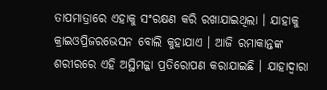ତାପମାତ୍ରାରେ ଏହାକୁ ସଂରକ୍ଷଣ କରି ରଖାଯାଇଥିଲା । ଯାହାକୁ କ୍ରାଇଓପ୍ରିଜରଭେସନ ବୋଲି କୁହାଯାଏ । ଆଜି ରମାକାନ୍ତଙ୍କ ଶରୀରରେ ଏହି ଅସ୍ଥିମଜ୍ଜା ପ୍ରତିରୋପଣ କରାଯାଇଛି । ଯାହାଦ୍ବାରା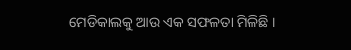ମେଡିକାଲକୁ ଆଉ ଏକ ସଫଳତା ମିଳିଛି ।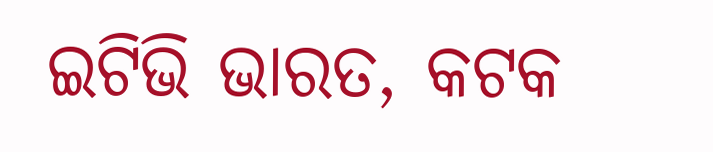ଇଟିଭି ଭାରତ, କଟକ